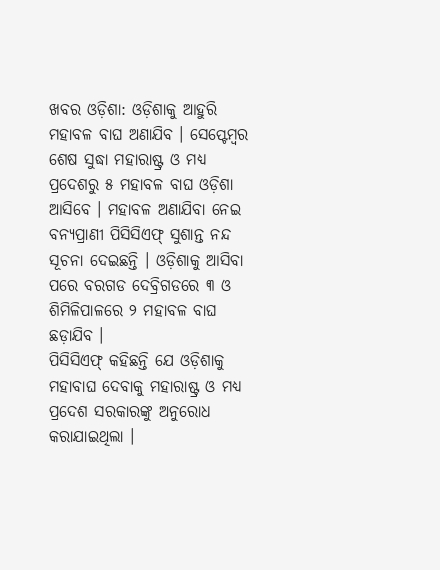ଖବର ଓଡ଼ିଶା: ଓଡ଼ିଶାକୁ ଆହୁରି ମହାବଳ ବାଘ ଅଣାଯିବ । ସେପ୍ଟେମ୍ବର ଶେଷ ସୁଦ୍ଧା ମହାରାଷ୍ଟ୍ର ଓ ମଧ୍ୟ ପ୍ରଦେଶରୁ ୫ ମହାବଳ ବାଘ ଓଡ଼ିଶା ଆସିବେ । ମହାବଳ ଅଣାଯିବା ନେଇ ବନ୍ୟପ୍ରାଣୀ ପିସିସିଏଫ୍ ସୁଶାନ୍ତ ନନ୍ଦ ସୂଚନା ଦେଇଛନ୍ତି । ଓଡ଼ିଶାକୁ ଆସିବା ପରେ ବରଗଡ ଦେବ୍ରିଗଡରେ ୩ ଓ ଶିମିଳିପାଳରେ ୨ ମହାବଳ ବାଘ ଛଡ଼ାଯିବ ।
ପିସିସିଏଫ୍ କହିଛନ୍ତି ଯେ ଓଡ଼ିଶାକୁ ମହାବାଘ ଦେବାକୁ ମହାରାଷ୍ଟ୍ର ଓ ମଧ୍ୟ ପ୍ରଦେଶ ସରକାରଙ୍କୁ ଅନୁରୋଧ କରାଯାଇଥିଲା ।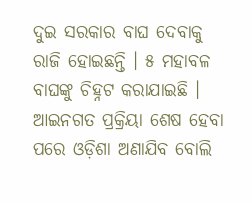ଦୁଇ ସରକାର ବାଘ ଦେବାକୁ ରାଜି ହୋଇଛନ୍ତି । ୫ ମହାବଳ ବାଘଙ୍କୁ ଚିହ୍ନଟ କରାଯାଇଛି । ଆଇନଗତ ପ୍ରକ୍ରିୟା ଶେଷ ହେବା ପରେ ଓଡ଼ିଶା ଅଣାଯିବ ବୋଲି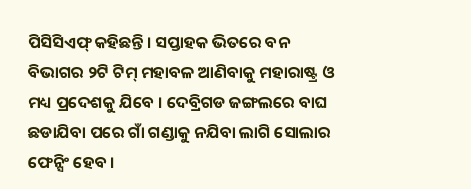ପିସିସିଏଫ୍ କହିଛନ୍ତି । ସପ୍ତାହକ ଭିତରେ ବନ ବିଭାଗର ୨ଟି ଟିମ୍ ମହାବଳ ଆଣିବାକୁ ମହାରାଷ୍ଟ୍ର ଓ ମଧ୍ୟ ପ୍ରଦେଶକୁ ଯିବେ । ଦେବ୍ରିଗଡ ଜଙ୍ଗଲରେ ବାଘ ଛଡାଯିବା ପରେ ଗାଁ ଗଣ୍ଡାକୁ ନଯିବା ଲାଗି ସୋଲାର ଫେନ୍ସିଂ ହେବ ।